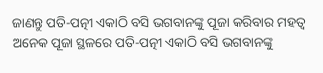ଜାଣନ୍ତୁ ପତି-ପତ୍ନୀ ଏକାଠି ବସି ଭଗବାନଙ୍କୁ ପୂଜା କରିବାର ମହତ୍ୱ
ଅନେକ ପୂଜା ସ୍ଥଳରେ ପତି-ପତ୍ନୀ ଏକାଠି ବସି ଭଗବାନଙ୍କୁ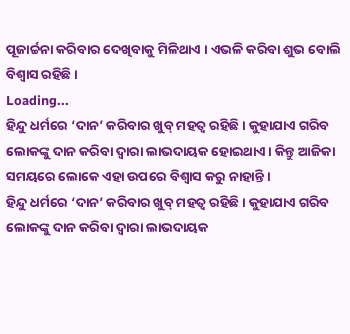ପୂଜାର୍ଚ୍ଚନା କରିବାର ଦେଖିବାକୁ ମିଳିଥାଏ । ଏଭଳି କରିବା ଶୁଭ ବୋଲି ବିଶ୍ୱାସ ରହିଛି ।
Loading...
ହିନ୍ଦୁ ଧର୍ମରେ ‘ଦାନ’ କରିବାର ଖୁବ୍ ମହତ୍ୱ ରହିଛି । କୁହାଯାଏ ଗରିବ ଲୋକଙ୍କୁ ଦାନ କରିବା ଦ୍ୱାରା ଲାଭଦାୟକ ହୋଇଥାଏ । କିନ୍ତୁ ଆଜିକା ସମୟରେ ଲୋକେ ଏହା ଉପରେ ବିଶ୍ୱାସ କରୁ ନାହାନ୍ତି ।
ହିନ୍ଦୁ ଧର୍ମରେ ‘ଦାନ’ କରିବାର ଖୁବ୍ ମହତ୍ୱ ରହିଛି । କୁହାଯାଏ ଗରିବ ଲୋକଙ୍କୁ ଦାନ କରିବା ଦ୍ୱାରା ଲାଭଦାୟକ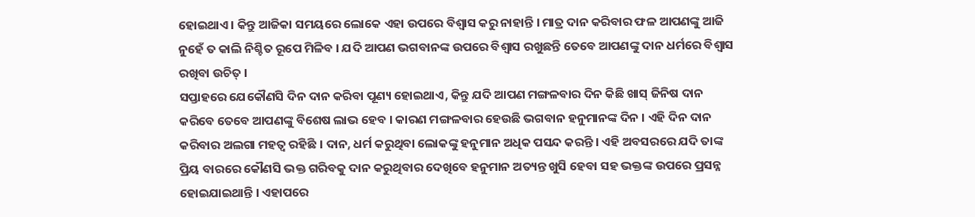ହୋଇଥାଏ । କିନ୍ତୁ ଆଜିକା ସମୟରେ ଲୋକେ ଏହା ଉପରେ ବିଶ୍ୱାସ କରୁ ନାହାନ୍ତି । ମାତ୍ର ଦାନ କରିବାର ଫଳ ଆପଣଙ୍କୁ ଆଜି ନୁହେଁ ତ କାଲି ନିଶ୍ଚିତ ରୂପେ ମିଳିବ । ଯଦି ଆପଣ ଭଗବାନଙ୍କ ଉପରେ ବିଶ୍ୱାସ ରଖୁଛନ୍ତି ତେବେ ଆପଣଙ୍କୁ ଦାନ ଧର୍ମରେ ବିଶ୍ୱାସ ରଖିବା ଉଚିତ୍ ।
ସପ୍ତାହରେ ଯେକୌଣସି ଦିନ ଦାନ କରିବା ପୂଣ୍ୟ ହୋଇଥାଏ, କିନ୍ତୁ ଯଦି ଆପଣ ମଙ୍ଗଳବାର ଦିନ କିଛି ଖାସ୍ ଜିନିଷ ଦାନ କରିବେ ତେବେ ଆପଣଙ୍କୁ ବିଶେଷ ଲାଭ ହେବ । କାରଣ ମଙ୍ଗଳବାର ହେଉଛି ଭଗବାନ ହନୁମାନଙ୍କ ଦିନ । ଏହି ଦିନ ଦାନ କରିବାର ଅଲଗା ମହତ୍ୱ ରହିଛି । ଦାନ, ଧର୍ମ କରୁଥିବା ଲୋକଙ୍କୁ ହନୁମାନ ଅଧିକ ପସନ୍ଦ କରନ୍ତି । ଏହି ଅବସରରେ ଯଦି ତାଙ୍କ ପ୍ରିୟ ବାରରେ କୌଣସି ଭକ୍ତ ଗରିବକୁ ଦାନ କରୁଥିବାର ଦେଖିବେ ହନୁମାନ ଅତ୍ୟନ୍ତ ଖୁସି ହେବା ସହ ଭକ୍ତଙ୍କ ଉପରେ ପ୍ରସନ୍ନ ହୋଇଯାଇଥାନ୍ତି । ଏହାପରେ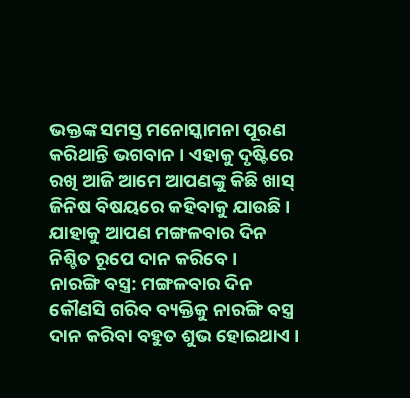ଭକ୍ତଙ୍କ ସମସ୍ତ ମନୋସ୍କାମନା ପୂରଣ କରିଥାନ୍ତି ଭଗବାନ । ଏହାକୁ ଦୃଷ୍ଟିରେ ରଖି ଆଜି ଆମେ ଆପଣଙ୍କୁ କିଛି ଖାସ୍ ଜିନିଷ ବିଷୟରେ କହିବାକୁ ଯାଉଛି । ଯାହାକୁ ଆପଣ ମଙ୍ଗଳବାର ଦିନ ନିଶ୍ଚିତ ରୂପେ ଦାନ କରିବେ ।
ନାରଙ୍ଗି ବସ୍ତ୍ର: ମଙ୍ଗଳବାର ଦିନ କୌଣସି ଗରିବ ବ୍ୟକ୍ତିକୁ ନାରଙ୍ଗି ବସ୍ତ୍ର ଦାନ କରିବା ବହୁତ ଶୁଭ ହୋଇଥାଏ ।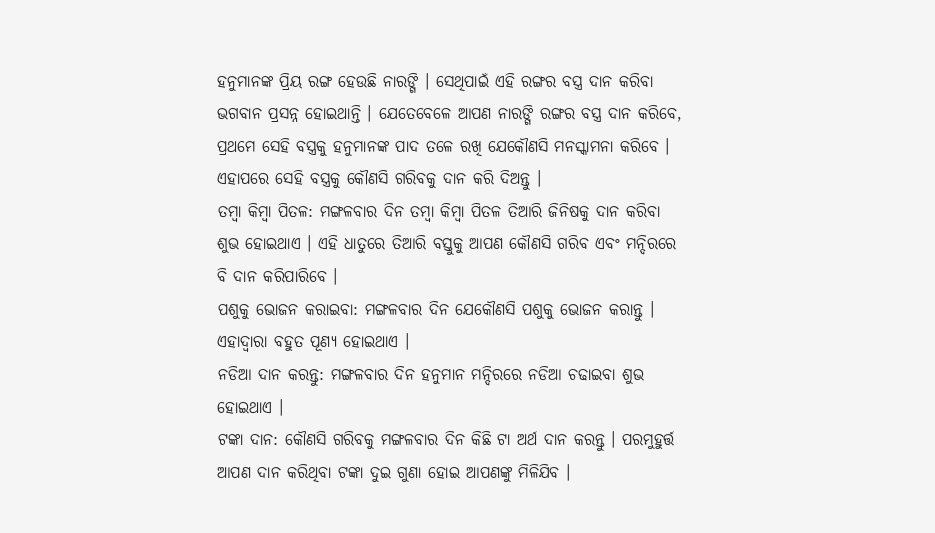ହନୁମାନଙ୍କ ପ୍ରିୟ ରଙ୍ଗ ହେଉଛି ନାରଙ୍ଗି । ସେଥିପାଇଁ ଏହି ରଙ୍ଗର ବସ୍ତ୍ର ଦାନ କରିବା ଭଗବାନ ପ୍ରସନ୍ନ ହୋଇଥାନ୍ତି । ଯେତେବେଳେ ଆପଣ ନାରଙ୍ଗି ରଙ୍ଗର ବସ୍ତ୍ର ଦାନ କରିବେ, ପ୍ରଥମେ ସେହି ବସ୍ତ୍ରକୁ ହନୁମାନଙ୍କ ପାଦ ତଳେ ରଖି ଯେକୌଣସି ମନସ୍କାମନା କରିବେ । ଏହାପରେ ସେହି ବସ୍ତ୍ରକୁ କୌଣସି ଗରିବକୁ ଦାନ କରି ଦିଅନ୍ତୁ ।
ତମ୍ବା କିମ୍ବା ପିତଳ: ମଙ୍ଗଳବାର ଦିନ ତମ୍ବା କିମ୍ବା ପିତଳ ତିଆରି ଜିନିଷକୁ ଦାନ କରିବା ଶୁଭ ହୋଇଥାଏ । ଏହି ଧାତୁରେ ତିଆରି ବସ୍ତୁକୁ ଆପଣ କୌଣସି ଗରିବ ଏବଂ ମନ୍ଦିରରେ ବି ଦାନ କରିପାରିବେ ।
ପଶୁକୁ ଭୋଜନ କରାଇବା: ମଙ୍ଗଳବାର ଦିନ ଯେକୌଣସି ପଶୁକୁ ଭୋଜନ କରାନ୍ତୁ । ଏହାଦ୍ୱାରା ବହୁତ ପୂଣ୍ୟ ହୋଇଥାଏ ।
ନଡିଆ ଦାନ କରନ୍ତୁ: ମଙ୍ଗଳବାର ଦିନ ହନୁମାନ ମନ୍ଦିରରେ ନଡିଆ ଚଢାଇବା ଶୁଭ ହୋଇଥାଏ ।
ଟଙ୍କା ଦାନ: କୌଣସି ଗରିବକୁ ମଙ୍ଗଳବାର ଦିନ କିଛି ଟା ଅର୍ଥ ଦାନ କରନ୍ତୁ । ପରମୁହୁର୍ତ୍ତ ଆପଣ ଦାନ କରିଥିବା ଟଙ୍କା ଦୁଇ ଗୁଣା ହୋଇ ଆପଣଙ୍କୁ ମିଳିଯିବ ।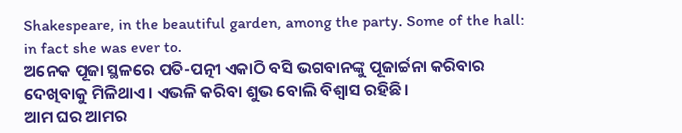Shakespeare, in the beautiful garden, among the party. Some of the hall: in fact she was ever to.
ଅନେକ ପୂଜା ସ୍ଥଳରେ ପତି-ପତ୍ନୀ ଏକାଠି ବସି ଭଗବାନଙ୍କୁ ପୂଜାର୍ଚ୍ଚନା କରିବାର ଦେଖିବାକୁ ମିଳିଥାଏ । ଏଭଳି କରିବା ଶୁଭ ବୋଲି ବିଶ୍ୱାସ ରହିଛି ।
ଆମ ଘର ଆମର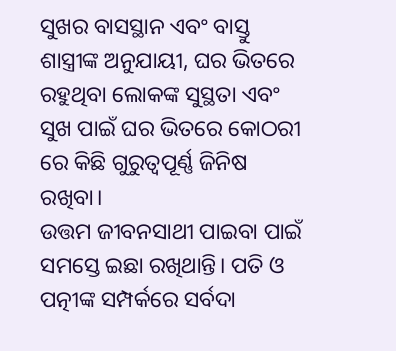ସୁଖର ବାସସ୍ଥାନ ଏବଂ ବାସ୍ତୁ ଶାସ୍ତ୍ରୀଙ୍କ ଅନୁଯାୟୀ, ଘର ଭିତରେ ରହୁଥିବା ଲୋକଙ୍କ ସୁସ୍ଥତା ଏବଂ ସୁଖ ପାଇଁ ଘର ଭିତରେ କୋଠରୀ ରେ କିଛି ଗୁରୁତ୍ୱପୂର୍ଣ୍ଣ ଜିନିଷ ରଖିବା।
ଉତ୍ତମ ଜୀବନସାଥୀ ପାଇବା ପାଇଁ ସମସ୍ତେ ଇଛା ରଖିଥାନ୍ତି। ପତି ଓ ପତ୍ନୀଙ୍କ ସମ୍ପର୍କରେ ସର୍ବଦା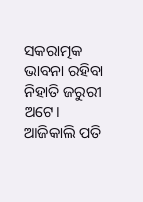ସକରାତ୍ମକ ଭାବନା ରହିବା ନିହାତି ଜରୁରୀ ଅଟେ। ଆଜିକାଲି ପତି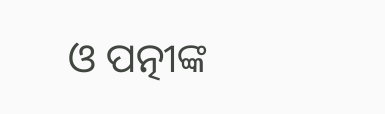ଓ ପତ୍ନୀଙ୍କ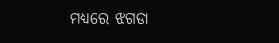ମଧ୍ୟରେ ଝଗଡା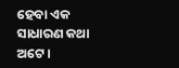ହେବା ଏକ ସାଧାରଣ କଥା ଅଟେ।